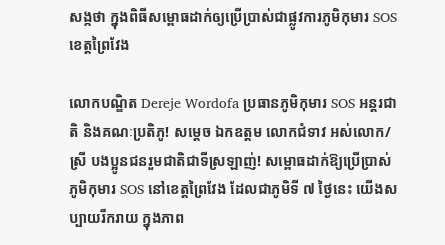សង្កថា ក្នុងពិធីសម្ពោធដាក់ឲ្យប្រើប្រាស់ជាផ្លូវការភូមិកុមារ SOS ខេត្តព្រៃវែង

លោកបណ្ឌិត Dereje Wordofa ប្រធានភូមិកុមារ SOS អន្តរជាតិ និងគណៈប្រតិភូ! សម្តេច ឯកឧត្តម លោកជំទាវ អស់លោក/ស្រី បងប្អូនជនរួមជាតិជាទីស្រឡាញ់! សម្ពោធដាក់ឱ្យប្រើប្រាស់ភូមិកុមារ SOS នៅខេត្តព្រៃវែង ដែលជាភូមិទី ៧ ថ្ងៃនេះ យើងសប្បាយរីករាយ ក្នុងភាព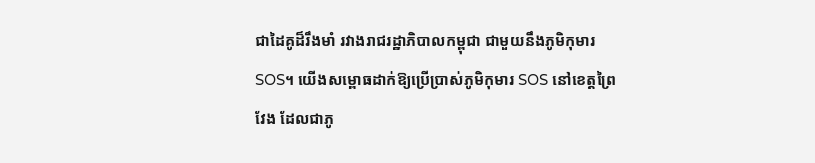ជាដៃគូដ៏រឹងមាំ រវាងរាជរដ្ឋាភិបាលកម្ពុជា ជាមួយនឹងភូមិកុមារ SOS។ យើងសម្ពោធដាក់ឱ្យប្រើប្រាស់ភូមិកុមារ SOS នៅខេត្តព្រៃវែង ដែលជាភូ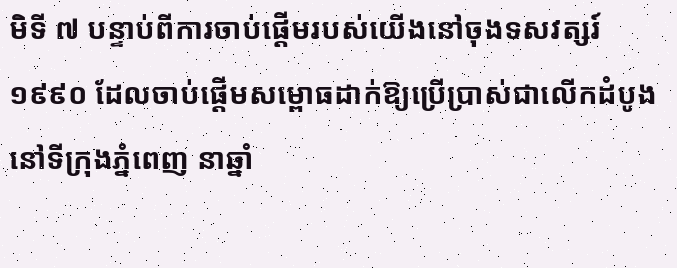មិទី ៧ បន្ទាប់ពីការចាប់ផ្តើមរបស់យើងនៅចុងទសវត្សរ៍ ១៩៩០ ដែលចាប់ផ្តើមសម្ពោធដាក់ឱ្យប្រើប្រាស់ជាលើកដំបូងនៅទីក្រុងភ្នំពេញ នាឆ្នាំ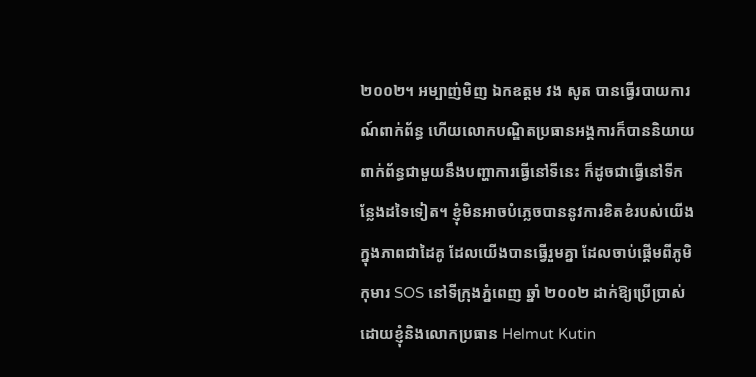២០០២។ អម្បាញ់មិញ ឯកឧត្តម វង សូត បានធ្វើរបាយការណ៍ពាក់ព័ន្ធ ហើយលោកបណ្ឌិតប្រធានអង្គការក៏បាននិយាយពាក់ព័ន្ធជាមួយនឹងបញ្ហាការធ្វើនៅទីនេះ ក៏ដូចជាធ្វើនៅទីកន្លែងដទៃទៀត។ ខ្ញុំមិនអាចបំភ្លេចបាននូវការខិតខំរបស់យើងក្នុងភាពជាដៃគូ ដែលយើងបានធ្វើរួមគ្នា ដែលចាប់ផ្តើមពីភូមិកុមារ SOS នៅទីក្រុងភ្នំពេញ ឆ្នាំ ២០០២ ដាក់ឱ្យប្រើប្រាស់ដោយខ្ញុំនិងលោកប្រធាន Helmut Kutin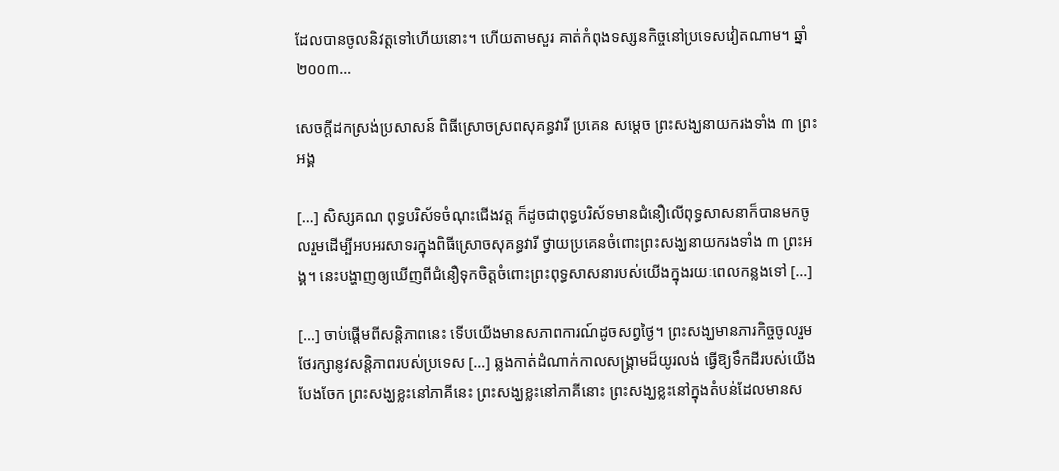ដែលបានចូលនិវត្តទៅហើយនោះ។ ហើយតាមសួរ គាត់កំពុងទស្សនកិច្ចនៅប្រទេសវៀតណាម។ ឆ្នាំ ២០០៣…

សេចក្តីដកស្រង់ប្រសាសន៍ ពិធីស្រោចស្រពសុគន្ធវារី ប្រគេន សម្តេច ព្រះសង្ឃនាយករងទាំង ៣ ព្រះអង្គ

[…] សិស្សគណ ពុទ្ធបរិស័ទចំណុះជើងវត្ត ក៏ដូចជាពុទ្ធបរិស័ទមានជំនឿលើពុទ្ធសាសនាក៏បានមកចូលរួមដើម្បីអបអរសាទរក្នុងពិធីស្រោចសុគន្ធវារី ថ្វាយប្រគេនចំពោះព្រះសង្ឃនាយករងទាំង ៣ ព្រះអង្គ។ នេះបង្ហាញឲ្យឃើញពីជំនឿទុកចិត្តចំពោះព្រះពុទ្ធសាសនារបស់យើងក្នុងរយៈពេលកន្លងទៅ […]

[…] ចាប់ផ្តើមពីសន្តិភាពនេះ ទើបយើងមានសភាពការណ៍ដូចសព្វថ្ងៃ។ ព្រះសង្ឃមានភារកិច្ចចូលរួមថែរក្សានូវសន្តិភាពរបស់ប្រទេស […] ឆ្លងកាត់ដំណាក់កាលសង្គ្រាមដ៏យូរលង់ ធ្វើឱ្យទឹកដីរបស់យើងបែងចែក ព្រះសង្ឃខ្លះនៅភាគីនេះ ព្រះសង្ឃខ្លះនៅភាគីនោះ ព្រះសង្ឃខ្លះនៅក្នុងតំបន់ដែលមានស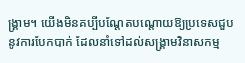ង្គ្រាម។ យើងមិនគប្បីបណ្តែតបណ្តោយឱ្យប្រទេសជួបនូវការបែកបាក់ ដែលនាំទៅដល់សង្គ្រាមវិនាសកម្ម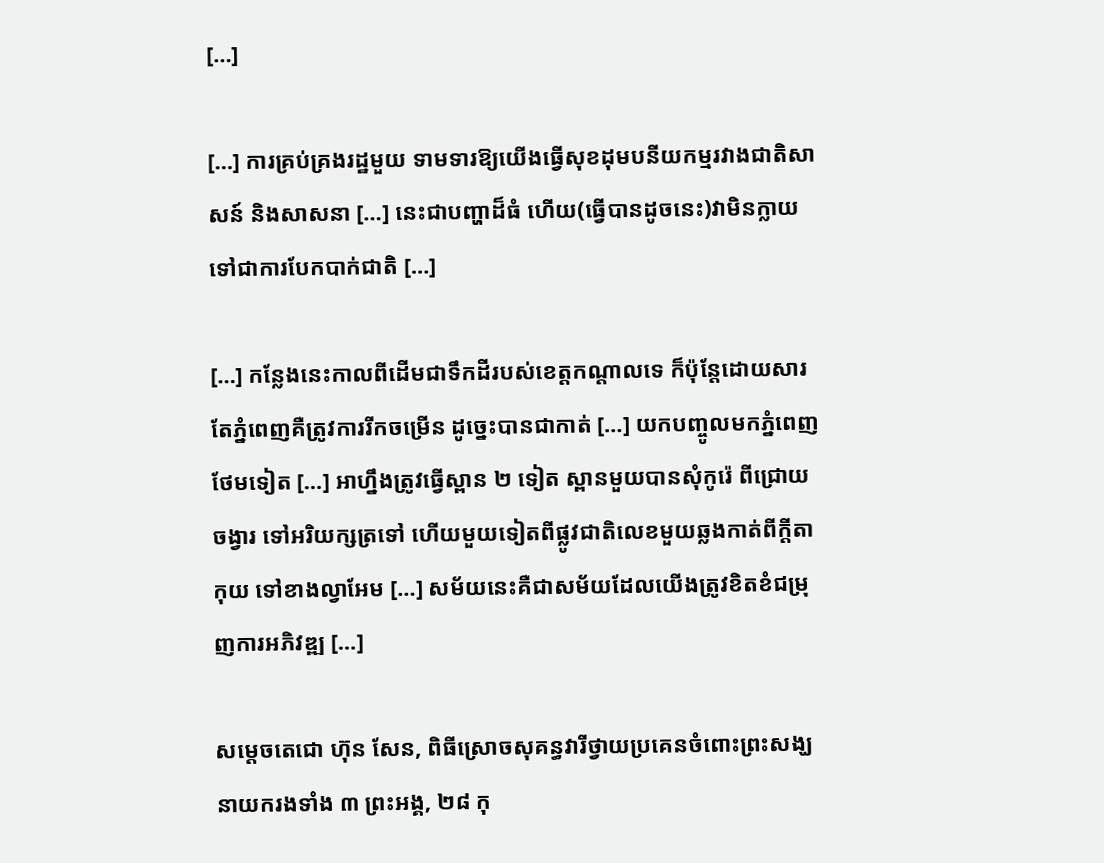[…]

[…] ការគ្រប់គ្រងរដ្ឋមួយ ទាមទារឱ្យយើងធ្វើសុខដុមបនីយកម្មរវាងជាតិសាសន៍ និងសាសនា […] នេះជាបញ្ហាដ៏ធំ ហើយ(ធ្វើបានដូចនេះ)វាមិនក្លាយទៅជាការបែកបាក់ជាតិ […]

[…] កន្លែងនេះកាលពីដើមជាទឹកដីរបស់ខេត្តកណ្តាលទេ ក៏ប៉ុន្តែដោយសារតែភ្នំពេញគឺត្រូវការរីកចម្រើន ដូច្នេះបានជាកាត់ […] យកបញ្ចូលមកភ្នំពេញថែមទៀត […] អាហ្នឹងត្រូវធ្វើស្ពាន ២ ទៀត ស្ពានមួយបានសុំកូរ៉េ ពីជ្រោយចង្វារ ទៅអរិយក្សត្រទៅ ហើយមួយទៀតពីផ្លូវជាតិលេខមួយឆ្លងកាត់ពីក្តីតាកុយ ទៅខាងល្វាអែម […] សម័យនេះគឺជាសម័យដែលយើងត្រូវខិតខំជម្រុញការអភិវឌ្ឍ […]

សម្ដេចតេជោ ហ៊ុន សែន, ពិធីស្រោចសុគន្ធវារីថ្វាយប្រគេនចំពោះព្រះសង្ឃនាយករងទាំង ៣ ព្រះអង្គ, ២៨ កុ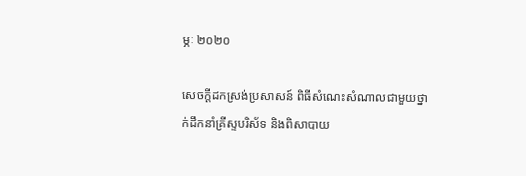ម្ភៈ ២០២០

សេចក្តីដកស្រង់ប្រសាសន៍ ពិធីសំណេះសំណាលជាមួយថ្នាក់ដឹកនាំគ្រីស្ទបរិស័ទ និងពិសាបាយ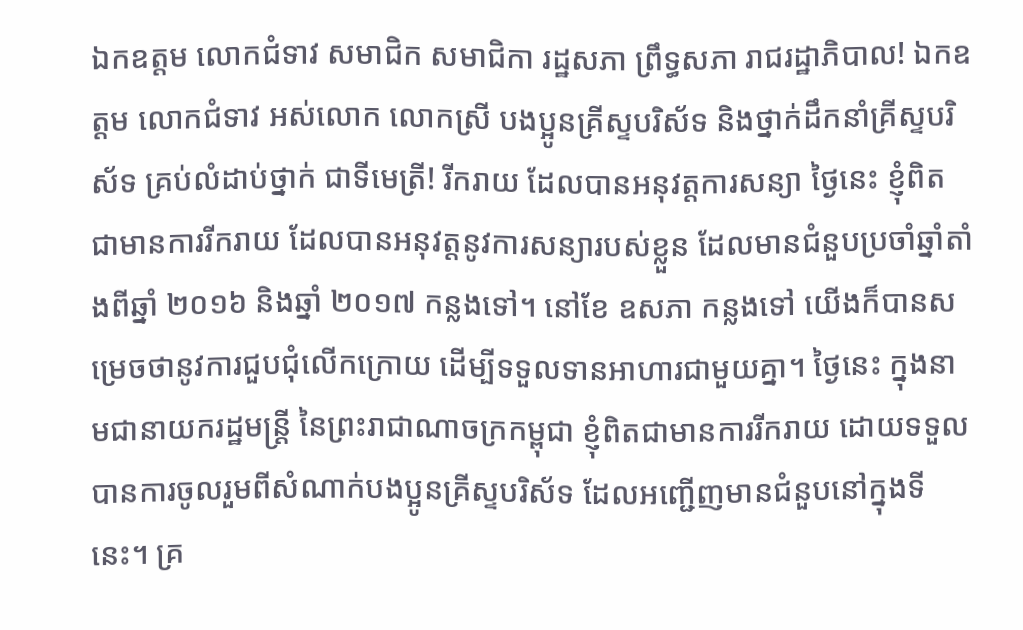ឯកឧត្តម លោកជំទាវ សមាជិក សមាជិកា រដ្ឋសភា ព្រឹទ្ធសភា រាជរដ្ឋាភិបាល! ឯកឧត្តម លោកជំទាវ អស់លោក លោកស្រី បងប្អូនគ្រីស្ទបរិស័ទ និងថ្នាក់ដឹកនាំគ្រីស្ទបរិស័ទ គ្រប់លំដាប់ថ្នាក់ ជាទីមេត្រី! រីករាយ ដែលបានអនុវត្តការសន្យា ថ្ងៃនេះ ខ្ញុំពិតជាមានការរីករាយ ដែលបានអនុវត្តនូវការសន្យារបស់ខ្លួន ដែលមានជំនួបប្រចាំឆ្នាំតាំងពីឆ្នាំ ២០១៦ និងឆ្នាំ ២០១៧ កន្លងទៅ។ នៅខែ ឧសភា កន្លងទៅ យើងក៏បានសម្រេចថានូវការជួបជុំលើកក្រោយ ដើម្បីទទួលទានអាហារជាមួយគ្នា។ ថ្ងៃនេះ ក្នុងនាមជានាយករដ្ឋមន្ត្រី នៃព្រះរាជាណាចក្រកម្ពុជា ខ្ញុំពិតជាមានការរីករាយ ដោយទទួលបានការចូលរួមពីសំណាក់បងប្អូនគ្រីស្ទបរិស័ទ ដែលអញ្ជើញមានជំនួបនៅក្នុងទីនេះ។ គ្រ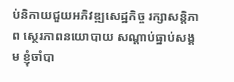ប់និកាយជួយអភិវឌ្ឍសេដ្ឋកិច្ច រក្សាសន្តិភាព ស្ថេរភាពនយោបាយ សណ្តាប់ធ្នាប់សង្គម ខ្ញុំចាំបា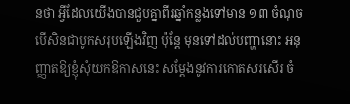នថា អ្វីដែលយើងបានជួបគ្នាពីរឆ្នាំកន្លងទៅមាន ១៣ ចំណុច បើសិនជាបូកសរុបឡើងវិញ ប៉ុន្តែ មុនទៅដល់បញ្ហានោះ អនុញ្ញាតឱ្យខ្ញុំសុំយកឱកាសនេះ សម្ដែងនូវការកោតសរសើរ ចំ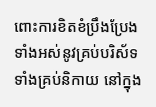ពោះការខិតខំប្រឹងប្រែងទាំងអស់នូវគ្រប់បរិស័ទ ទាំងគ្រប់និកាយ នៅក្នុង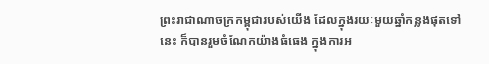ព្រះរាជាណាចក្រកម្ពុជារបស់យើង ដែលក្នុងរយៈមួយឆ្នាំកន្លងផុតទៅនេះ ក៏បានរួមចំណែកយ៉ាងធំធេង ក្នុងការអ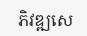ភិវឌ្ឍសេ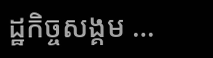ដ្ឋកិច្ចសង្គម …